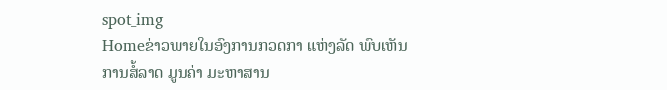spot_img
Homeຂ່າວພາຍໃນອົງການກວດກາ ແຫ່ງລັດ ພົບເຫັນ ການສໍ້ລາດ ມູນຄ່າ ມະຫາສານ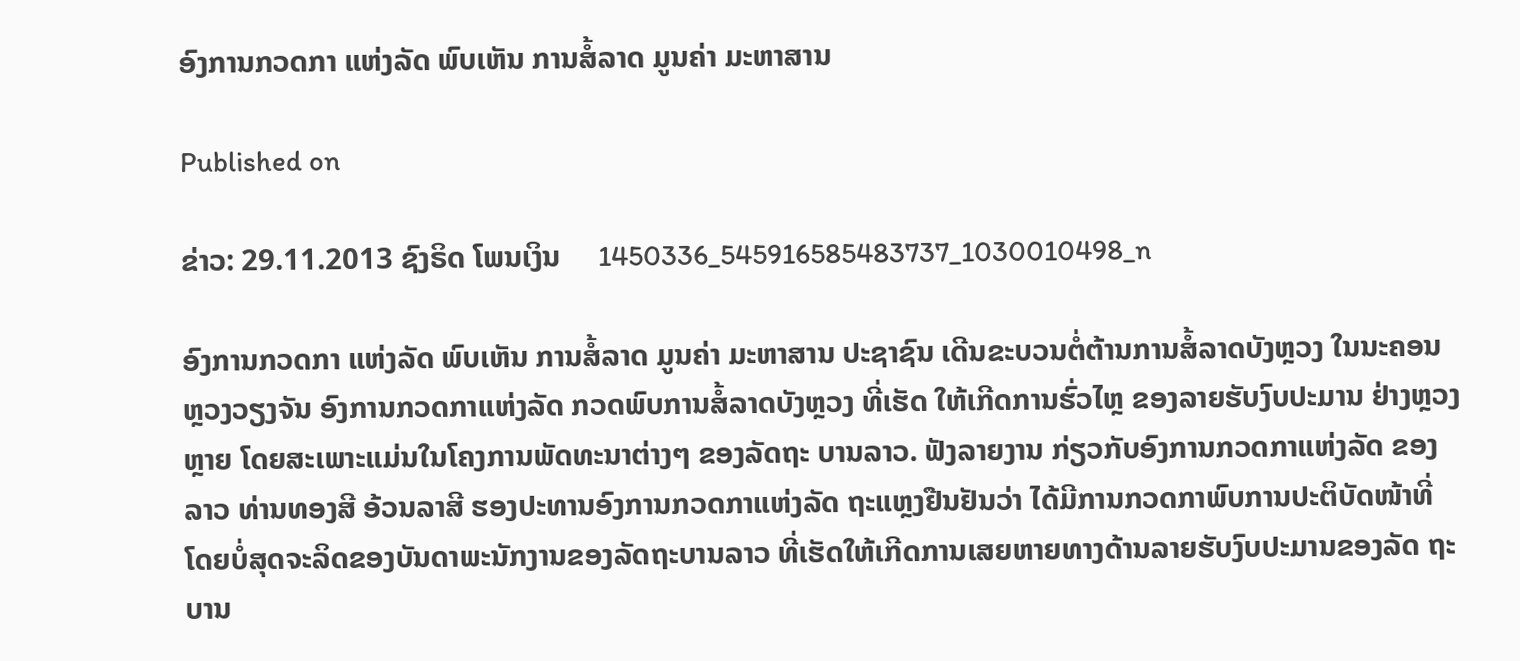ອົງການກວດກາ ແຫ່ງລັດ ພົບເຫັນ ການສໍ້ລາດ ມູນຄ່າ ມະຫາສານ

Published on

ຂ່າວ: 29.11.2013 ຊົງຣິດ ໂພນເງິນ     1450336_545916585483737_1030010498_n

ອົງການກວດກາ ແຫ່ງລັດ ພົບເຫັນ ການສໍ້ລາດ ມູນຄ່າ ມະຫາສານ ປະຊາຊົນ ເດີນຂະບວນຕໍ່ຕ້ານການສໍ້ລາດບັງຫຼວງ ໃນນະຄອນ ຫຼວງວຽງຈັນ ອົງການກວດກາແຫ່ງລັດ ກວດພົບການສໍ້ລາດບັງຫຼວງ ທີ່ເຮັດ ໃຫ້ເກີດການຮົ່ວໄຫຼ ຂອງລາຍຮັບງົບປະມານ ຢ່າງຫຼວງຫຼາຍ ໂດຍສະເພາະແມ່ນໃນໂຄງການພັດທະນາຕ່າງໆ ຂອງລັດຖະ ບານລາວ. ຟັງລາຍງານ ກ່ຽວກັບອົງການກວດກາແຫ່ງລັດ ຂອງລາວ ທ່ານທອງສີ ອ້ວນລາສີ ຮອງປະທານອົງການກວດກາແຫ່ງລັດ ຖະແຫຼງຢືນຢັນວ່າ ໄດ້ມີການກວດກາພົບການປະຕິບັດໜ້າທີ່ ໂດຍບໍ່ສຸດຈະລິດຂອງບັນດາພະນັກງານຂອງລັດຖະບານລາວ ທີ່ເຮັດໃຫ້ເກີດການເສຍຫາຍທາງດ້ານລາຍຮັບງົບປະມານຂອງລັດ ຖະບານ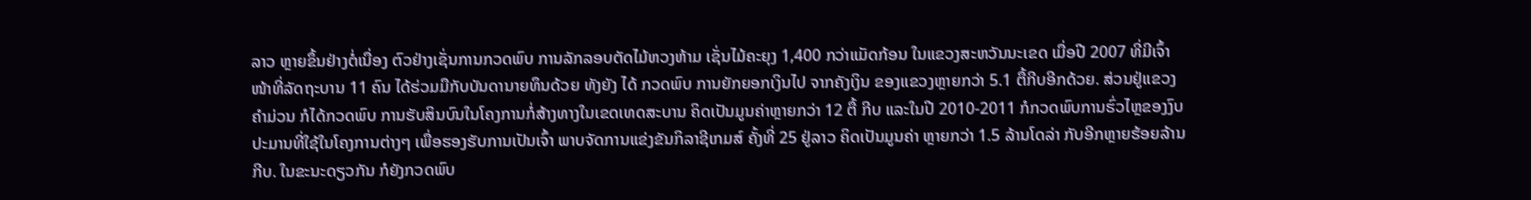ລາວ ຫຼາຍຂຶ້ນຢ່າງຕໍ່ເນື່ອງ ຕົວຢ່າງເຊັ່ນການກວດພົບ ການລັກລອບຕັດໄມ້ຫວງຫ້າມ ເຊັ່ນໄມ້ຄະຍຸງ 1,400 ກວ່າແມັດກ້ອນ ໃນແຂວງສະຫວັນນະເຂດ ເມື່ອປີ 2007 ທີ່ມີເຈົ້າໜ້າທີ່ລັດຖະບານ 11 ຄົນ ໄດ້ຮ່ວມມືກັບບັນດານາຍທຶນດ້ວຍ ທັງຍັງ ໄດ້ ກວດພົບ ການຍັກຍອກເງິນໄປ ຈາກຄັງເງິນ ຂອງແຂວງຫຼາຍກວ່າ 5.1 ຕື້ກີບອີກດ້ວຍ. ສ່ວນຢູ່ແຂວງຄໍາມ່ວນ ກໍໄດ້ກວດພົບ ການຮັບສິນບົນໃນໂຄງການກໍ່ສ້າງທາງໃນເຂດເທດສະບານ ຄິດເປັນມູນຄ່າຫຼາຍກວ່າ 12 ຕື້ ກີບ ແລະໃນປີ 2010-2011 ກໍກວດພົບການຮົ່ວໄຫຼຂອງງົບປະມານທີ່ໃຊ້ໃນໂຄງການຕ່າງໆ ເພື່ອຮອງຮັບການເປັນເຈົ້າ ພາບຈັດການແຂ່ງຂັນກິລາຊີເກມສ໌ ຄັ້ງທີ່ 25 ຢູ່ລາວ ຄິດເປັນມູນຄ່າ ຫຼາຍກວ່າ 1.5 ລ້ານໂດລ່າ ກັບອີກຫຼາຍຮ້ອຍລ້ານກີບ. ໃນຂະນະດຽວກັນ ກໍຍັງກວດພົບ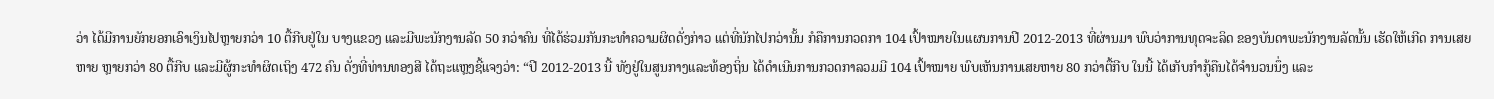ວ່າ ໄດ້ມີການຍັກຍອກເອົາເງິນໄປຫຼາຍກວ່າ 10 ຕື້ກີບຢູ່ໃນ ບາງແຂວງ ແລະມີພະນັກງານລັດ 50 ກວ່າຄົນ ທີ່ໄດ້ຮ່ວມກັນກະທໍາຄວາມຜິດດັ່ງກ່າວ ແຕ່ທີ່ນັກໄປກວ່ານັ້ນ ກໍຄືການກວດກາ 104 ເປົ້າໝາຍໃນແຜນການປີ 2012-2013 ທີ່ຜ່ານມາ ພົບວ່າການທຸດຈະລິດ ຂອງບັນດາພະນັກງານລັດນັ້ນ ເຮັດໃຫ້ເກີດ ການເສຍຫາຍ ຫຼາຍກວ່າ 80 ຕື້ກີບ ແລະມີຜູ້ກະທໍາຜິດເຖິງ 472 ຄົນ ດັ່ງທີ່ທ່ານທອງສີ ໄດ້ຖະແຫຼງຊີ້ແຈງວ່າ: “ປີ 2012-2013 ນີ້ ທັງຢູ່ໃນສູນກາງແລະທ້ອງຖິ່ນ ໄດ້ດໍາເນີນການກວດກາລວມມີ 104 ເປົ້າໝາຍ ພົບເຫັນການເສຍຫາຍ 80 ກວ່າຕື້ກີບ ໃນນີ້ ໄດ້ເກັບກໍາກູ້ຄືນໄດ້ຈໍານວນນຶ່ງ ແລະ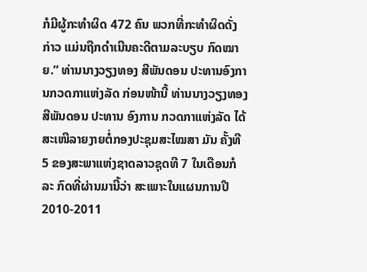ກໍມີຜູ້ກະທໍາຜິດ 472 ຄົນ ພວກທີ່ກະທໍາຜິດດັ່ງ ກ່າວ ແມ່ນຖືກດໍາເນີນຄະດີຕາມລະບຽບ ກົດໝາຍ.” ທ່ານນາງວຽງທອງ ສີພັນດອນ ປະທານອົງການກວດກາແຫ່ງລັດ ກ່ອນໜ້ານີ້ ທ່ານນາງວຽງທອງ ສີພັນດອນ ປະທານ ອົງການ ກວດກາແຫ່ງລັດ ໄດ້ສະເໜີລາຍງາຍຕໍ່ກອງປະຊຸມສະໄໝສາ ມັນ ຄັ້ງທີ 5 ຂອງສະພາແຫ່ງຊາດລາວຊຸດທີ 7 ໃນເດືອນກໍລະ ກົດທີ່ຜ່ານມານີ້ວ່າ ສະເພາະໃນແຜນການປີ 2010-2011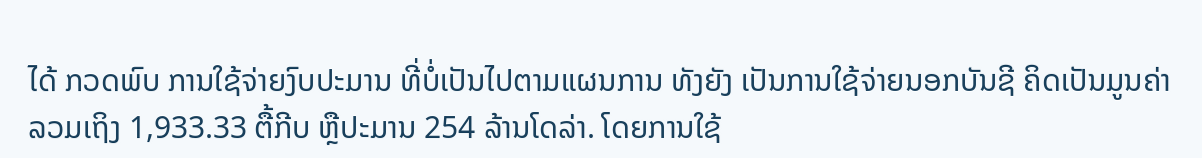ໄດ້ ກວດພົບ ການໃຊ້ຈ່າຍງົບປະມານ ທີ່ບໍ່ເປັນໄປຕາມແຜນການ ທັງຍັງ ເປັນການໃຊ້ຈ່າຍນອກບັນຊີ ຄິດເປັນມູນຄ່າ ລວມເຖິງ 1,933.33 ຕື້ກີບ ຫຼືປະມານ 254 ລ້ານໂດລ່າ. ໂດຍການໃຊ້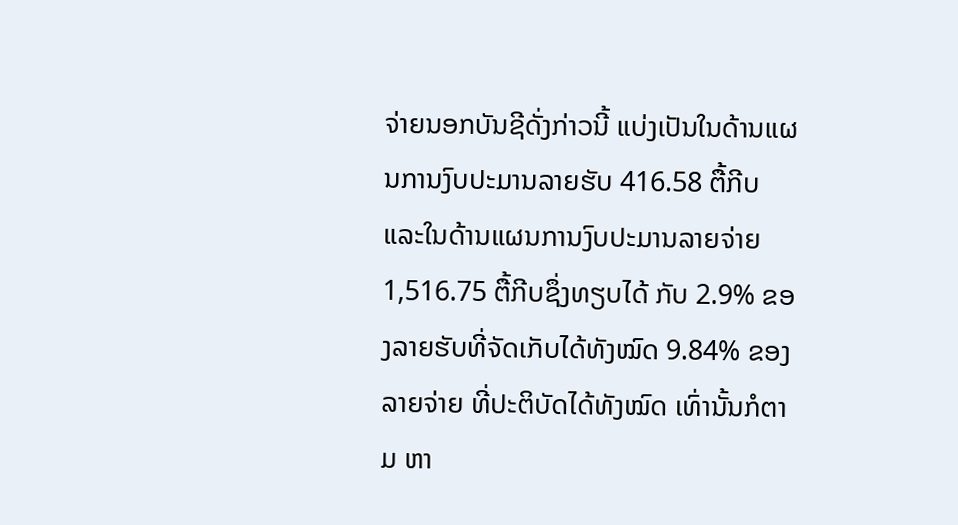ຈ່າຍນອກບັນຊີດັ່ງກ່າວນີ້ ແບ່ງເປັນໃນດ້ານແຜນການງົບປະມານລາຍຮັບ 416.58 ຕື້ກີບ ແລະໃນດ້ານແຜນການງົບປະມານລາຍຈ່າຍ 1,516.75 ຕື້ກີບຊຶ່ງທຽບໄດ້ ກັບ 2.9% ຂອງລາຍຮັບທີ່ຈັດເກັບໄດ້ທັງໝົດ 9.84% ຂອງລາຍຈ່າຍ ທີ່ປະຕິບັດໄດ້ທັງໝົດ ເທົ່ານັ້ນກໍຕາມ ຫາ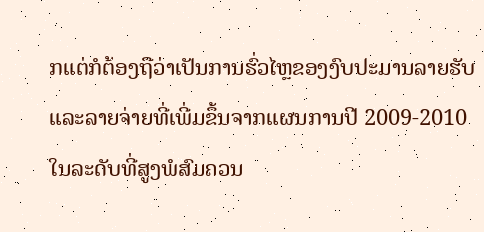ກແຕ່ກໍຕ້ອງຖືວ່າເປັນການຮົ່ວໄຫຼຂອງງົບປະມານລາຍຮັບແລະລາຍຈ່າຍທີ່ເພີ່ມຂຶ້ນຈາກແຜນການປີ 2009-2010 ໃນລະດັບທີ່ສູງພໍສົມຄວນ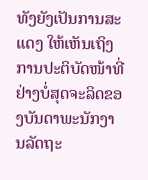ທັງຍັງເປັນການສະແດງ ໃຫ້ເຫັນເຖິງການປະຕິບັດໜ້າທີ່ຢ່າງບໍ່ສຸດຈະລິດຂອງບັນດາພະນັກງານລັດຖະ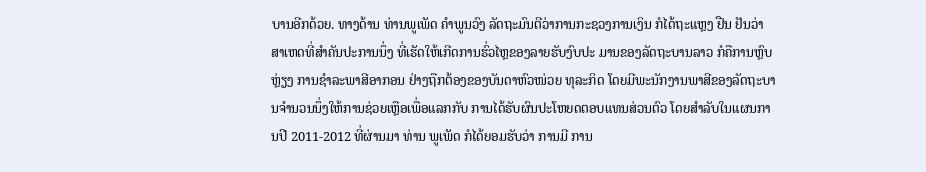ບານອີກດ້ວຍ. ທາງດ້ານ ທ່ານພູເພັດ ຄໍາພູນວົງ ລັດຖະມົນຕີວ່າການກະຊວງການເງິນ ກໍໄດ້ຖະແຫຼງ ຢືນ ຢັນວ່າສາເຫດທີ່ສໍາຄັນປະການນຶ່ງ ທີ່ເຮັດໃຫ້ເກີດການຮົ່ວໄຫຼຂອງລາຍຮັບງົບປະ ມານຂອງລັດຖະບານລາວ ກໍຄືການຫຼົບຫຼ່ຽງ ການຊໍາລະພາສີອາກອນ ຢ່າງຖືກຕ້ອງຂອງບັນດາຫົວໜ່ວຍ ທຸລະກິດ ໂດຍມີພະນັກງານພາສີຂອງລັດຖະບານຈໍານວນນຶ່ງໃຫ້ການຊ່ວຍເຫຼືອເພື່ອແລກກັບ ການໄດ້ຮັບຜົນປະໂຫຍດຕອບແທນສ່ວນຕົວ ໂດຍສໍາລັບໃນແຜນການປີ 2011-2012 ທີ່ຜ່ານມາ ທ່ານ ພູເພັດ ກໍໄດ້ຍອມຮັບວ່າ ການມີ ການ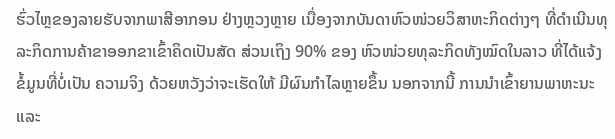ຮົ່ວໄຫຼຂອງລາຍຮັບຈາກພາສີອາກອນ ຢ່າງຫຼວງຫຼາຍ ເນື່ອງຈາກບັນດາຫົວໜ່ວຍວິສາຫະກິດຕ່າງໆ ທີ່ດໍາເນີນທຸລະກິດການຄ້າຂາອອກຂາເຂົ້າຄິດເປັນສັດ ສ່ວນເຖິງ 90% ຂອງ ຫົວໜ່ວຍທຸລະກິດທັງໝົດໃນລາວ ທີ່ໄດ້ແຈ້ງຂໍ້ມູນທີ່ບໍ່ເປັນ ຄວາມຈິງ ດ້ວຍຫວັງວ່າຈະເຮັດໃຫ້ ມີຜົນກໍາໄລຫຼາຍຂຶ້ນ ນອກຈາກນີ້ ການນໍາເຂົ້າຍານພາຫະນະ ແລະ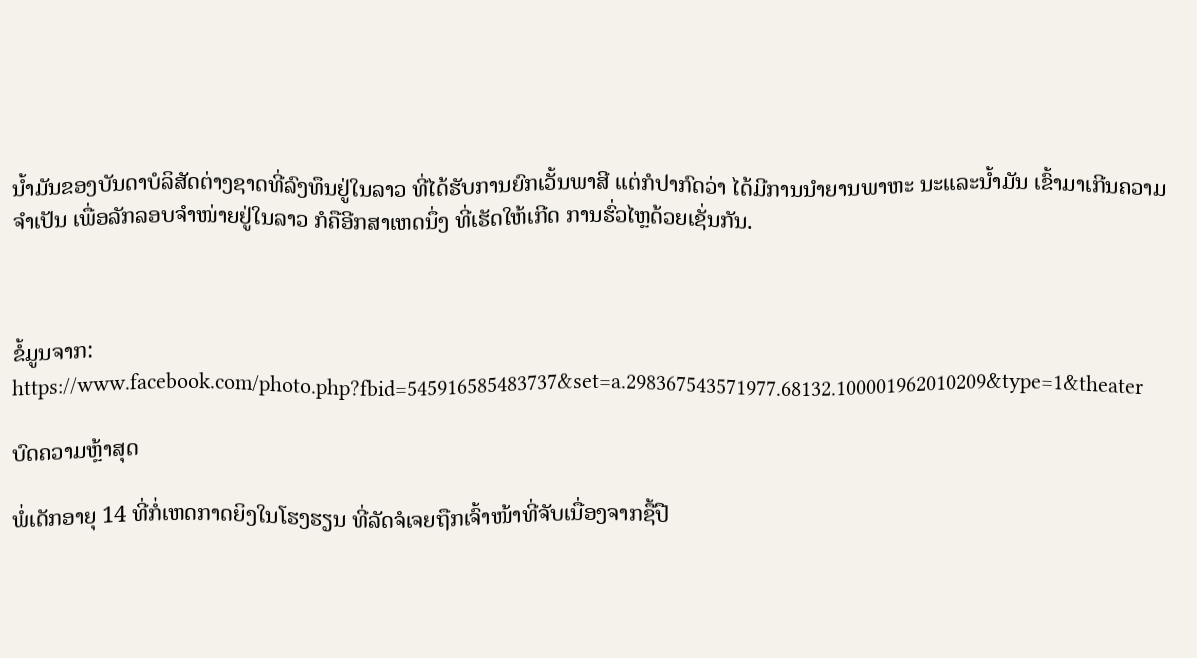ນໍ້າມັນຂອງບັນດາບໍລິສັດຕ່າງຊາດທີ່ລົງທຶນຢູ່ໃນລາວ ທີ່ໄດ້ຮັບການຍົກເວັ້ນພາສີ ແຕ່ກໍປາກົດວ່າ ໄດ້ມີການນໍາຍານພາຫະ ນະແລະນໍ້າມັນ ເຂົ້າມາເກີນຄວາມຈໍາເປັນ ເພື່ອລັກລອບຈໍາໜ່າຍຢູ່ໃນລາວ ກໍຄືອີກສາເຫດນຶ່ງ ທີ່ເຮັດໃຫ້ເກີດ ການຮົ່ວໄຫຼດ້ວຍເຊັ່ນກັນ.



ຂໍ້ມູນຈາກ:  https://www.facebook.com/photo.php?fbid=545916585483737&set=a.298367543571977.68132.100001962010209&type=1&theater

ບົດຄວາມຫຼ້າສຸດ

ພໍ່ເດັກອາຍຸ 14 ທີ່ກໍ່ເຫດກາດຍິງໃນໂຮງຮຽນ ທີ່ລັດຈໍເຈຍຖືກເຈົ້າໜ້າທີ່ຈັບເນື່ອງຈາກຊື້ປື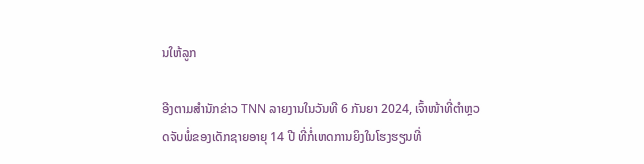ນໃຫ້ລູກ

ອີງຕາມສຳນັກຂ່າວ TNN ລາຍງານໃນວັນທີ 6 ກັນຍາ 2024, ເຈົ້າໜ້າທີ່ຕຳຫຼວດຈັບພໍ່ຂອງເດັກຊາຍອາຍຸ 14 ປີ ທີ່ກໍ່ເຫດການຍິງໃນໂຮງຮຽນທີ່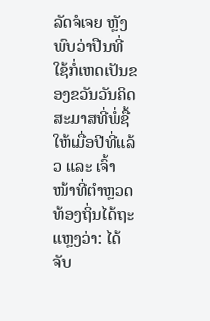ລັດຈໍເຈຍ ຫຼັງພົບວ່າປືນທີ່ໃຊ້ກໍ່ເຫດເປັນຂອງຂວັນວັນຄິດສະມາສທີ່ພໍ່ຊື້ໃຫ້ເມື່ອປີທີ່ແລ້ວ ແລະ ເຈົ້າໜ້າທີ່ຕຳຫຼວດທ້ອງຖິ່ນໄດ້ຖະແຫຼງວ່າ: ໄດ້ຈັບ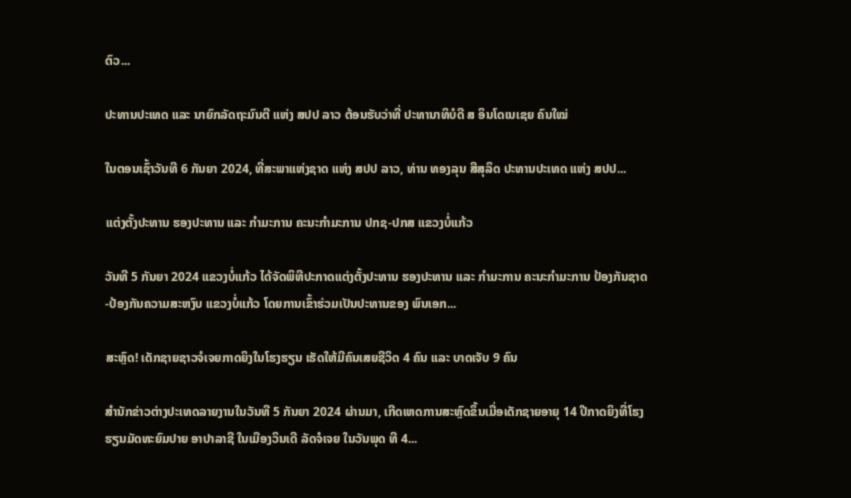ຕົວ...

ປະທານປະເທດ ແລະ ນາຍົກລັດຖະມົນຕີ ແຫ່ງ ສປປ ລາວ ຕ້ອນຮັບວ່າທີ່ ປະທານາທິບໍດີ ສ ອິນໂດເນເຊຍ ຄົນໃໝ່

ໃນຕອນເຊົ້າວັນທີ 6 ກັນຍາ 2024, ທີ່ສະພາແຫ່ງຊາດ ແຫ່ງ ສປປ ລາວ, ທ່ານ ທອງລຸນ ສີສຸລິດ ປະທານປະເທດ ແຫ່ງ ສປປ...

ແຕ່ງຕັ້ງປະທານ ຮອງປະທານ ແລະ ກຳມະການ ຄະນະກຳມະການ ປກຊ-ປກສ ແຂວງບໍ່ແກ້ວ

ວັນທີ 5 ກັນຍາ 2024 ແຂວງບໍ່ແກ້ວ ໄດ້ຈັດພິທີປະກາດແຕ່ງຕັ້ງປະທານ ຮອງປະທານ ແລະ ກຳມະການ ຄະນະກຳມະການ ປ້ອງກັນຊາດ-ປ້ອງກັນຄວາມສະຫງົບ ແຂວງບໍ່ແກ້ວ ໂດຍການເຂົ້າຮ່ວມເປັນປະທານຂອງ ພົນເອກ...

ສະຫຼົດ! ເດັກຊາຍຊາວຈໍເຈຍກາດຍິງໃນໂຮງຮຽນ ເຮັດໃຫ້ມີຄົນເສຍຊີວິດ 4 ຄົນ ແລະ ບາດເຈັບ 9 ຄົນ

ສຳນັກຂ່າວຕ່າງປະເທດລາຍງານໃນວັນທີ 5 ກັນຍາ 2024 ຜ່ານມາ, ເກີດເຫດການສະຫຼົດຂຶ້ນເມື່ອເດັກຊາຍອາຍຸ 14 ປີກາດຍິງທີ່ໂຮງຮຽນມັດທະຍົມປາຍ ອາປາລາຊີ ໃນເມືອງວິນເດີ ລັດຈໍເຈຍ ໃນວັນພຸດ ທີ 4...